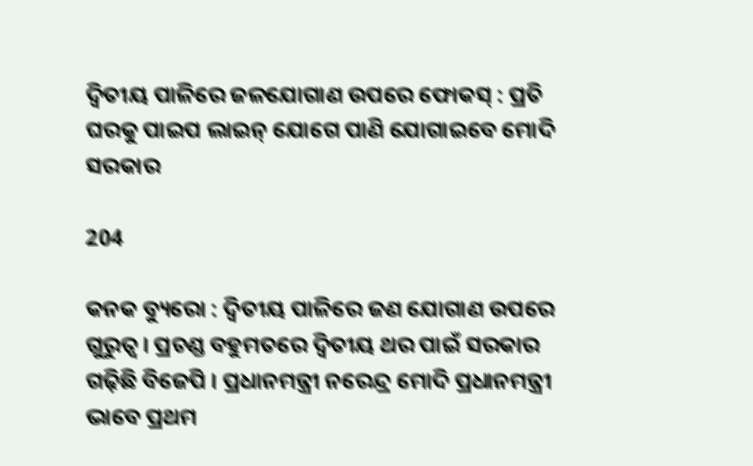ଦ୍ୱିତୀୟ ପାଳିରେ ଜଳଯୋଗାଣ ଉପରେ ଫୋକସ୍ : ପ୍ରତି ଘରକୁ ପାଇପ ଲାଇନ୍ ଯୋଗେ ପାଣି ଯୋଗାଇବେ ମୋଦି ସରକାର

204

କନକ ବ୍ୟୁରୋ : ଦ୍ୱିତୀୟ ପାଳିରେ ଜଣ ଯୋଗାଣ ଉପରେ ଗୁରୁତ୍ୱ । ପ୍ରଚଣ୍ଡ ବହୁମତରେ ଦ୍ୱିତୀୟ ଥର ପାଇଁ ସରକାର ଗଢ଼ିଛି ବିଜେପି । ପ୍ରଧାନମନ୍ତ୍ରୀ ନରେନ୍ଦ୍ର ମୋଦି ପ୍ରଧାନମନ୍ତ୍ରୀ ଭାବେ ପ୍ରଥମ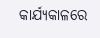କାର୍ଯ୍ୟକାଳରେ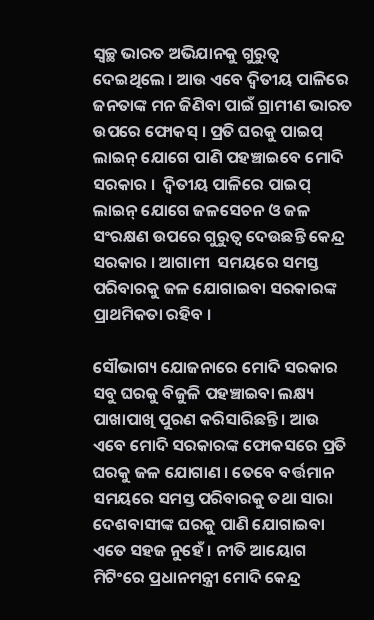ସ୍ୱଚ୍ଛ ଭାରତ ଅଭିଯାନକୁ ଗୁରୁତ୍ୱ ଦେଇଥିଲେ । ଆଉ ଏବେ ଦ୍ୱିତୀୟ ପାଳିରେ ଜନତାଙ୍କ ମନ ଜିଣିବା ପାଇଁ ଗ୍ରାମୀଣ ଭାରତ ଉପରେ ଫୋକସ୍ । ପ୍ରତି ଘରକୁ ପାଇପ୍ ଲାଇନ୍ ଯୋଗେ ପାଣି ପହଞ୍ଚାଇବେ ମୋଦି ସରକାର ।  ଦ୍ୱିତୀୟ ପାଳିରେ ପାଇପ୍ ଲାଇନ୍ ଯୋଗେ ଜଳସେଚନ ଓ ଜଳ ସଂରକ୍ଷଣ ଉପରେ ଗୁରୁତ୍ୱ ଦେଉଛନ୍ତି କେନ୍ଦ୍ର ସରକାର । ଆଗାମୀ  ସମୟରେ ସମସ୍ତ ପରିବାରକୁ ଜଳ ଯୋଗାଇବା ସରକାରଙ୍କ ପ୍ରାଥମିକତା ରହିବ ।

ସୌଭାଗ୍ୟ ଯୋଜନାରେ ମୋଦି ସରକାର ସବୁ ଘରକୁ ବିଜୁଳି ପହଞ୍ଚାଇବା ଲକ୍ଷ୍ୟ ପାଖାପାଖି ପୁରଣ କରିସାରିଛନ୍ତି । ଆଉ ଏବେ ମୋଦି ସରକାରଙ୍କ ଫୋକସରେ ପ୍ରତି ଘରକୁ ଜଳ ଯୋଗାଣ । ତେବେ ବର୍ତ୍ତମାନ ସମୟରେ ସମସ୍ତ ପରିବାରକୁ ତଥା ସାରା ଦେଶବାସୀଙ୍କ ଘରକୁ ପାଣି ଯୋଗାଇବା ଏତେ ସହଜ ନୁହେଁ । ନୀତି ଆୟୋଗ ମିଟିଂରେ ପ୍ରଧାନମନ୍ତ୍ରୀ ମୋଦି କେନ୍ଦ୍ର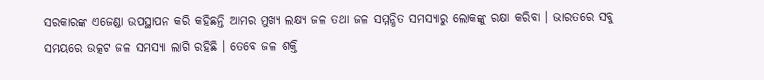ସରକାରଙ୍କ ଏଜେଣ୍ଡା ଉପସ୍ଥାପନ କରି କହିଛନ୍ତି ଆମର ମୁଖ୍ୟ ଲକ୍ଷ୍ୟ ଜଳ ତଥା ଜଳ ସମ୍ମନ୍ଧିତ ସମସ୍ୟାରୁ ଲୋକଙ୍କୁ ରକ୍ଷା କରିବା । ଭାରତରେ ସବୁ ସମୟରେ ଉତ୍କଟ ଜଳ ସମସ୍ୟା ଲାଗି ରହିଛି । ତେବେ ଜଳ ଶକ୍ତି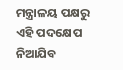ମନ୍ତ୍ରାଳୟ ପକ୍ଷରୁ ଏହି ପଦକ୍ଷେପ ନିଆଯିବ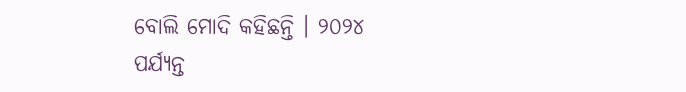ବୋଲି ମୋଦି କହିଛନ୍ତି । ୨୦୨୪ ପର୍ଯ୍ୟନ୍ତ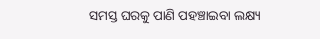ସମସ୍ତ ଘରକୁ ପାଣି ପହଞ୍ଚାଇବା ଲକ୍ଷ୍ୟ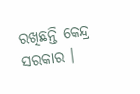ରଖିଛନ୍ତି କେନ୍ଦ୍ର ସରକାର ।